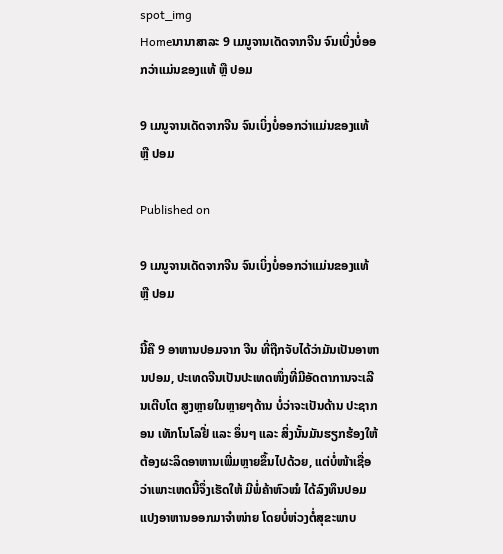spot_img
Homeນານາສາລະ 9 ເມນູຈານເດັດຈາກຈີນ ຈົນເບິ່ງບໍ່ອອກວ່າແມ່ນຂອງແທ້ ຫຼື ປອມ

9 ເມນູຈານເດັດຈາກຈີນ ຈົນເບິ່ງບໍ່ອອກວ່າແມ່ນຂອງແທ້ ຫຼື ປອມ

Published on

9 ເມນູຈານເດັດຈາກຈີນ ຈົນເບິ່ງບໍ່ອອກວ່າແມ່ນຂອງແທ້ ຫຼື ປອມ

ນີ້ຄື 9 ອາຫານປອມຈາກ ຈີນ ທີ່ຖືກຈັບໄດ້ວ່າມັນເປັນອາຫານປອມ, ປະເທດຈີນເປັນປະເທດໜຶ່ງທີ່ມີອັດຕາການຈະເລີນເຕີບໂຕ ສູງຫຼາຍໃນຫຼາຍໆດ້ານ ບໍ່ວ່າຈະເປັນດ້ານ ປະຊາກອນ ເທັກໂນໂລຢີ່ ແລະ ອຶ່ນໆ ແລະ ສິ່ງນັ້ນມັນຮຽກຮ້ອງໃຫ້ຕ້ອງຜະລິດອາຫານເພີ່ມຫຼາຍຂຶ້ນໄປດ້ວຍ, ແຕ່ບໍ່ໜ້າເຊື່ອວ່າເພາະເຫດນີ້ຈຶ່ງເຮັດໃຫ້ ມີພໍ່ຄ້າຫົວໝໍ ໄດ້ລົງທຶນປອມແປງອາຫານອອກມາຈໍາໜ່າຍ ໂດຍບໍ່ຫ່ວງຕໍ່ສຸຂະພາບ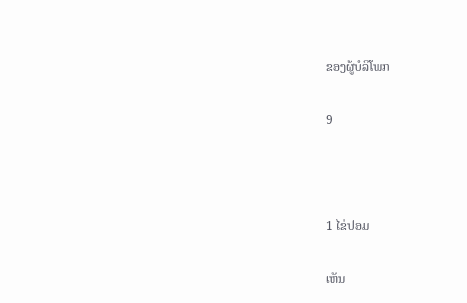ຂອງຜູ້ບໍລິໂພກ

9



1 ໄຂ່ປອມ

ເຫັນ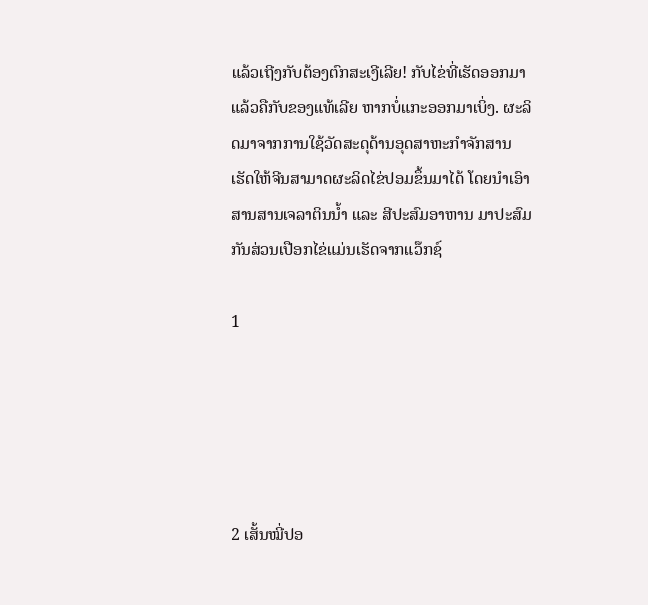ແລ້ວເຖີງກັບຕ້ອງຕົກສະເງີເລີຍ! ກັບໄຂ່ທີ່ເຮັດອອກມາແລ້ວຄືກັບຂອງແທ້ເລີຍ ຫາກບໍ່ແກະອອກມາເບິ່ງ. ຜະລິດມາຈາກການໃຊ້ວັດສະດຸດ້ານອຸດສາຫະກໍາຈັກສານ ເຮັດໃຫ້ຈີນສາມາດຜະລິດໄຂ່ປອມຂຶ້ນມາໄດ້ ໂດຍນໍາເອົາສານສານເຈລາຕິນນໍ້າ ແລະ ສີປະສົມອາຫານ ມາປະສົມກັນສ່ວນເປືອກໄຂ່ແມ່ນເຮັດຈາກແວ໊ກຊ໌

1





2 ເສັ້ນໝີ່ປອ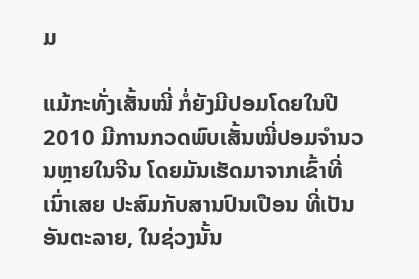ມ

ແມ້ກະທັ່ງເສັ້ນໝີ່ ກໍ່ຍັງມີປອມໂດຍໃນປີ 2010 ມີການກວດພົບເສັ້ນໝີ່ປອມຈໍານວນຫຼາຍໃນຈີນ ໂດຍມັນເຮັດມາຈາກເຂົ້າທີ່ເນົ່າເສຍ ປະສົມກັບສານປົນເປືອນ ທີ່ເປັນອັນຕະລາຍ, ໃນຊ່ວງນັ້ນ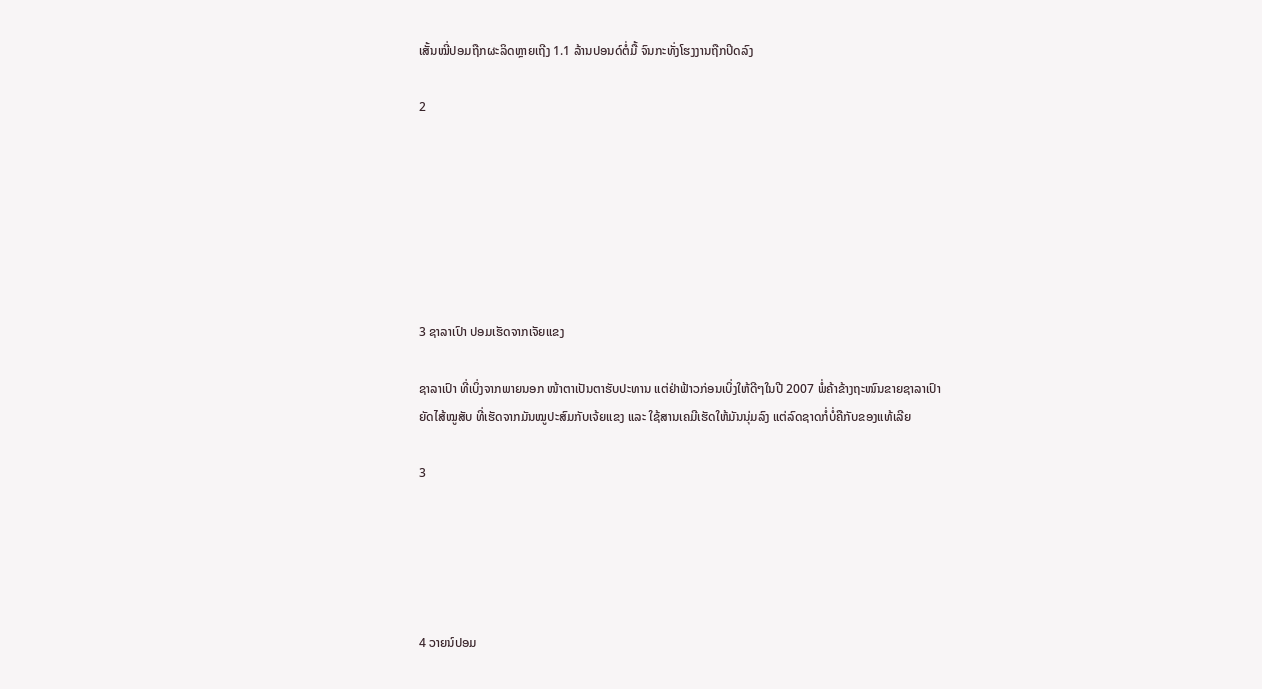ເສັ້ນໝີ່ປອມຖືກຜະລິດຫຼາຍເຖີງ 1.1 ລ້ານປອນດ໌ຕໍ່ມື້ ຈົນກະທັ່ງໂຮງງານຖືກປິດລົງ

2







3 ຊາລາເປົາ ປອມເຮັດຈາກເຈັຍແຂງ

ຊາລາເປົາ ທີ່ເບິ່ງຈາກພາຍນອກ ໜ້າຕາເປັນຕາຮັບປະທານ ແຕ່ຢ່າຟ້າວກ່ອນເບິ່ງໃຫ້ດີໆໃນປີ 2007 ພໍ່ຄ້າຂ້າງຖະໜົນຂາຍຊາລາເປົາຍັດໄສ້ໝູສັບ ທີ່ເຮັດຈາກມັນໝູປະສົມກັບເຈ້ຍແຂງ ແລະ ໃຊ້ສານເຄມີເຮັດໃຫ້ມັນນຸ່ມລົງ ແຕ່ລົດຊາດກໍ່ບໍ່ຄືກັບຂອງແທ້ເລີຍ

3





4 ວາຍນ໌ປອມ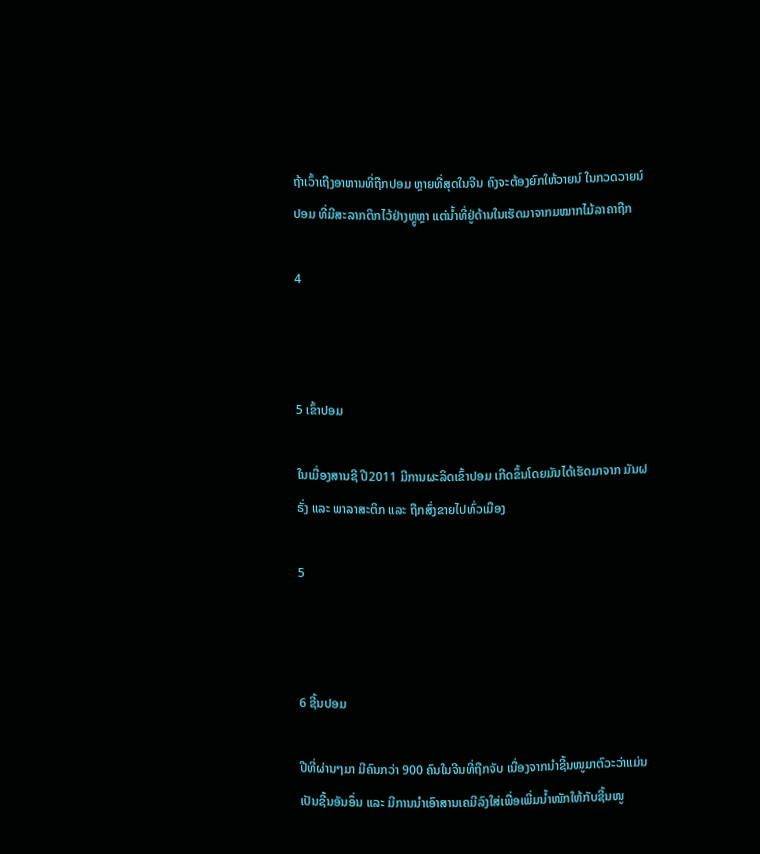ຖ້າເວົ້າເຖີງອາຫານທີ່ຖືກປອມ ຫຼາຍທີ່ສຸດໃນຈີນ ຄົງຈະຕ້ອງຍົກໃຫ້ວາຍນ໌ ໃນກວດວາຍນ໌ປອມ ທີ່ມີສະລາກຕິກໄວ້ຢ່າງຫຼູຫຼາ ແຕ່ນໍ້າທີ່ຢູ່ດ້ານໃນເຮັດມາຈາກມໝາກໄມ້ລາຄາຖືກ

4



5 ເຂົ້າປອມ

ໃນເມື່ອງສານຊີ ປີ2011 ມີການຜະລິດເຂົ້າປອມ ເກີດຂຶ້ນໂດຍມັນໄດ້ເຮັດມາຈາກ ມັນຝຣັ່ງ ແລະ ພາລາສະຕິກ ແລະ ຖືກສົ່ງຂາຍໄປທົ່ວເມືອງ

5



6 ຊີ້ນປອມ

ປີທີ່ຜ່ານໆມາ ມີຄົນກວ່າ 900 ຄົນໃນຈີນທີ່ຖືກຈັບ ເນື່ອງຈາກນໍາຊີ້ນໜູມາຕົວະວ່າແມ່ນເປັນຊີ້ນອັນອຶ່ນ ແລະ ມີການນໍາເອົາສານເຄມີລົງໃສ່ເພື່ອເພີ່ມນໍ້າໜັກໃຫ້ກັບຊີ້ນໜູ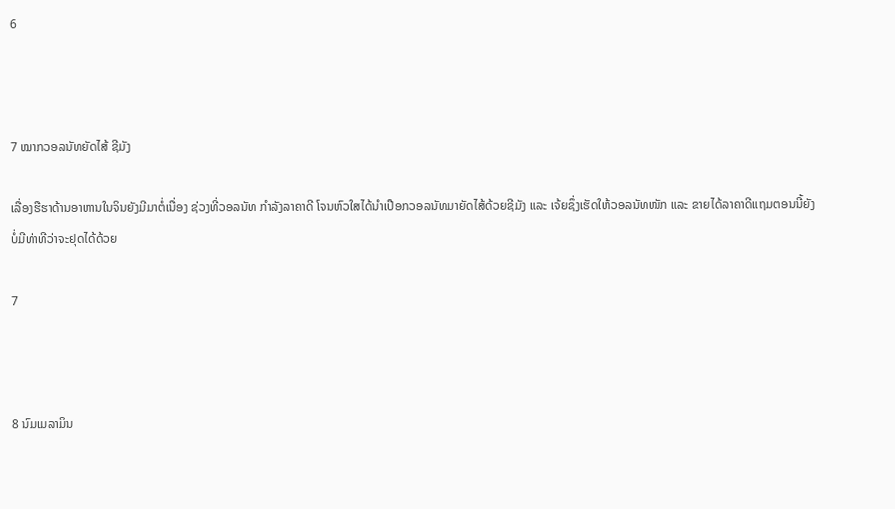6



7 ໝາກວອລນັທຍັດໄສ້ ຊີມັງ

ເລື່ອງຮືຮາດ້ານອາຫານໃນຈິນຍັງມີມາຕໍ່ເນື່ອງ ຊ່ວງທີ່ວອລນັທ ກໍາລັງລາຄາດີ ໂຈນຫົວໃສໄດ້ນໍາເປືອກວອລນັທມາຍັດໄສ້ດ້ວຍຊີມັງ ແລະ ເຈ້ຍຊຶ່ງເຮັດໃຫ້ວອລນັທໜັກ ແລະ ຂາຍໄດ້ລາຄາດີແຖມຕອນນີ້ຍັງບໍ່ມີທ່າທີວ່າຈະຢຸດໄດ້ດ້ວຍ

7



8 ນົມເມລາມິນ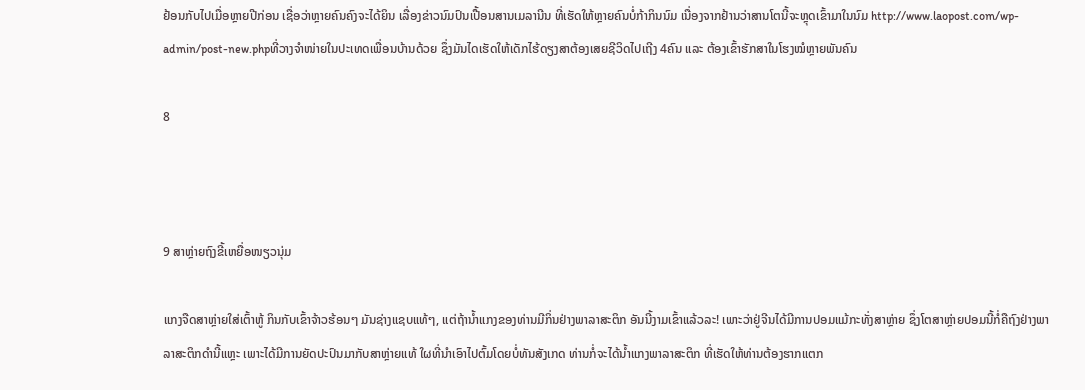ຢ້ອນກັບໄປເມື່ອຫຼາຍປີກ່ອນ ເຊື່ອວ່າຫຼາຍຄົນຄົງຈະໄດ້ຍິນ ເລື່ອງຂ່າວນົມປົນເປື້ອນສານເມລານີນ ທີ່ເຮັດໃຫ້ຫຼາຍຄົນບໍ່ກ້າກິນນົມ ເນື່ອງຈາກຢ້ານວ່າສານໂຕນີ້ຈະຫຼຸດເຂົ້າມາໃນນົມ http://www.laopost.com/wp-admin/post-new.phpທີ່ວາງຈໍາໜ່າຍໃນປະເທດເພື່ອນບ້ານດ້ວຍ ຊຶ່ງມັນໄດເຮັດໃຫ້ເດັກໄຮ້ດຽງສາຕ້ອງເສຍຊີວິດໄປເຖີງ 4ຄົນ ແລະ ຕ້ອງເຂົ້າຮັກສາໃນໂຮງໝໍຫຼາຍພັນຄົນ

8



9 ສາຫຼ່າຍຖົງຂີ້ເຫຍື່ອໜຽວນຸ່ມ

ແກງຈືດສາຫຼ່າຍໃສ່ເຕົ້າຫູ້ ກິນກັບເຂົ້າຈ້າວຮ້ອນໆ ມັນຊ່າງແຊບແທ້ໆ, ແຕ່ຖ້ານໍ້າແກງຂອງທ່ານມີກິ່ນຢ່າງພາລາສະຕິກ ອັນນີ້ງາມເຂົ້າແລ້ວລະ! ເພາະວ່າຢູ່ຈີນໄດ້ມີການປອມແມ້ກະທັ່ງສາຫຼ່າຍ ຊຶ່ງໂຕສາຫຼ່າຍປອມນີ້ກໍ່ຄືຖົງຢ່າງພາລາສະຕິກດໍານີ້ແຫຼະ ເພາະໄດ້ມີການຍັດປະປົນມາກັບສາຫຼ່າຍແທ້ ໃຜທີ່ນໍາເອົາໄປຕົ້ມໂດຍບໍ່ທັນສັງເກດ ທ່ານກໍ່ຈະໄດ້ນໍ້າແກງພາລາສະຕິກ ທີ່ເຮັດໃຫ້ທ່ານຕ້ອງຮາກແຕກ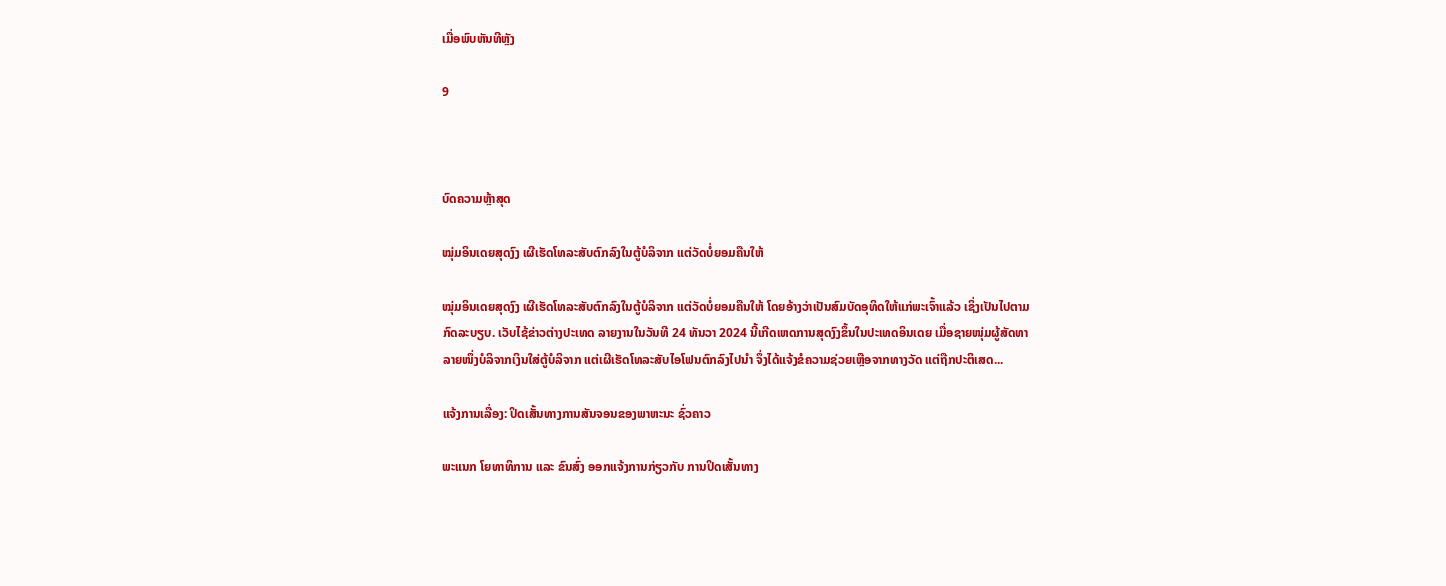ເມື່ອພົບຫັນທີຫຼັງ

9



ບົດຄວາມຫຼ້າສຸດ

ໝຸ່ມອິນເດຍສຸດງົງ ເຜີເຮັດໂທລະສັບຕົກລົງໃນຕູ້ບໍລິຈາກ ແຕ່ວັດບໍ່ຍອມຄືນໃຫ້

ໝຸ່ມອິນເດຍສຸດງົງ ເຜີເຮັດໂທລະສັບຕົກລົງໃນຕູ້ບໍລິຈາກ ແຕ່ວັດບໍ່ຍອມຄືນໃຫ້ ໂດຍອ້າງວ່າເປັນສົມບັດອຸທິດໃຫ້ແກ່ພະເຈົ້າແລ້ວ ເຊິ່ງເປັນໄປຕາມກົດລະບຽບ. ເວັບໄຊ້ຂ່າວຕ່າງປະເທດ ລາຍງານໃນວັນທີ 24 ທັນວາ 2024 ນີ້ເກີດເຫດການສຸດງົງຂຶ້ນໃນປະເທດອິນເດຍ ເມື່ອຊາຍໜຸ່ມຜູ້ສັດທາລາຍໜຶ່ງບໍລິຈາກເງິນໃສ່ຕູ້ບໍລິຈາກ ແຕ່ເຜີເຮັດໂທລະສັບໄອໂຟນຕົກລົງໄປນຳ ຈຶ່ງໄດ້ແຈ້ງຂໍຄວາມຊ່ວຍເຫຼືອຈາກທາງວັດ ແຕ່ຖືກປະຕິເສດ...

ແຈ້ງການເລື່ອງ: ປິດເສັ້ນທາງການສັນຈອນຂອງພາຫະນະ ຊົ່ວຄາວ

ພະແນກ ໂຍທາທິການ ແລະ ຂົນສົ່ງ ອອກແຈ້ງການກ່ຽວກັບ ການປິດເສັ້ນທາງ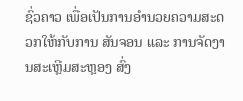ຊົ່ວຄາວ ເພື່ອເປັນການອໍານວຍຄວາມສະດວກໃຫ້ກັບການ ສັນຈອນ ແລະ ການຈັດງານສະເຫຼີມສະຫຼອງ ສົ່ງ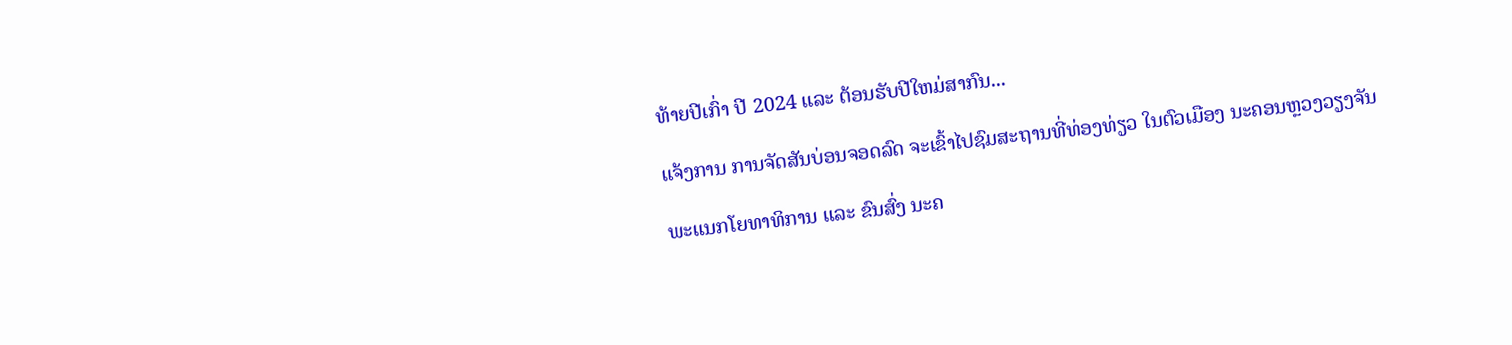ທ້າຍປີເກົ່າ ປີ 2024 ແລະ ຕ້ອນຮັບປີໃຫມ່ສາກົນ...

ແຈ້ງການ ການຈັດສັນບ່ອນຈອດລົດ ຈະເຂົ້າໄປຊົມສະຖານທີ່ທ່ອງທ່ຽວ ໃນຕົວເມືອງ ນະຄອນຫຼວງວຽງຈັນ

ພະແນກໂຍທາທິການ ແລະ ຂົນສົ່ງ ນະຄ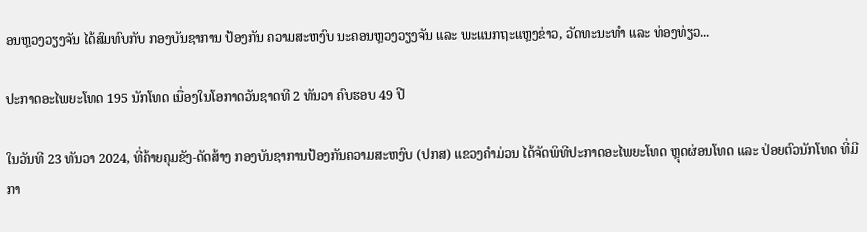ອນຫຼວງວຽງຈັນ ໄດ້ສົມທົບກັບ ກອງບັນຊາການ ປ້ອງກັນ ຄວາມສະຫງົບ ນະຄອນຫຼວງວຽງຈັນ ແລະ ພະແນກຖະແຫຼງຂ່າວ, ວັດທະນະທຳ ແລະ ທ່ອງທ່ຽວ...

ປະກາດອະໄພຍະໂທດ 195 ນັກໂທດ ເນື່ອງໃນໂອກາດວັນຊາດທີ 2 ທັນວາ ຄົບຮອບ 49 ປີ

ໃນວັນທີ 23 ທັນວາ 2024, ທີ່ຄ້າຍຄຸມຂັງ-ດັດສ້າງ ກອງບັນຊາການປ້ອງກັນຄວາມສະຫງົບ (ປກສ) ແຂວງຄໍາມ່ວນ ໄດ້ຈັດພິທີປະກາດອະໄພຍະໂທດ ຫຼຸດຜ່ອນໂທດ ແລະ ປ່ອຍຕົວນັກໂທດ ທີ່ມີກາ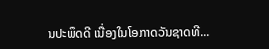ນປະພຶດດີ ເນື່ອງໃນໂອກາດວັນຊາດທີ...